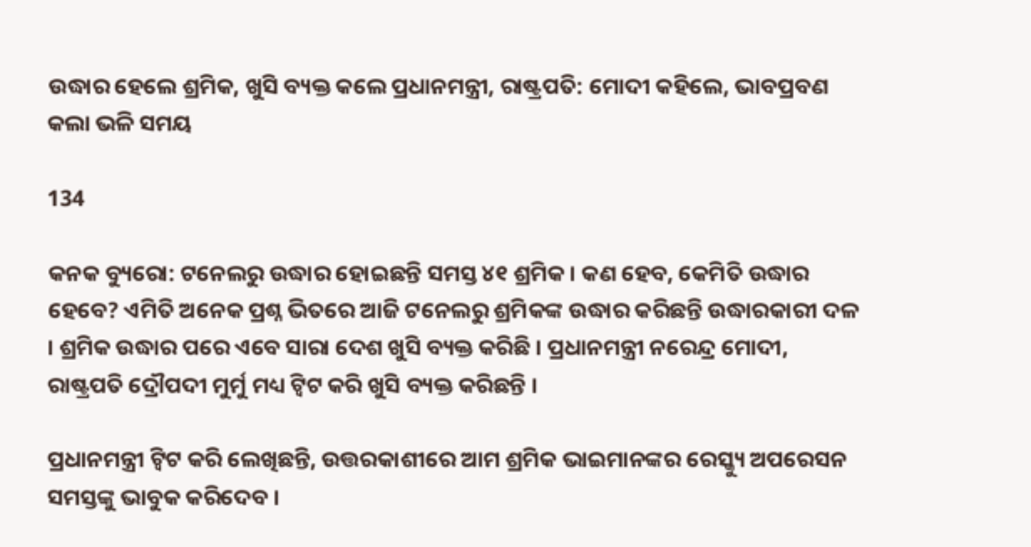ଉଦ୍ଧାର ହେଲେ ଶ୍ରମିକ, ଖୁସି ବ୍ୟକ୍ତ କଲେ ପ୍ରଧାନମନ୍ତ୍ରୀ, ରାଷ୍ଟ୍ରପତି: ମୋଦୀ କହିଲେ, ଭାବପ୍ରବଣ କଲା ଭଳି ସମୟ

134

କନକ ବ୍ୟୁରୋ: ଟନେଲରୁ ଉଦ୍ଧାର ହୋଇଛନ୍ତି ସମସ୍ତ ୪୧ ଶ୍ରମିକ । କଣ ହେବ, କେମିତି ଉଦ୍ଧାର ହେବେ? ଏମିତି ଅନେକ ପ୍ରଶ୍ନ ଭିତରେ ଆଜି ଟନେଲରୁ ଶ୍ରମିକଙ୍କ ଉଦ୍ଧାର କରିଛନ୍ତି ଉଦ୍ଧାରକାରୀ ଦଳ । ଶ୍ରମିକ ଉଦ୍ଧାର ପରେ ଏବେ ସାରା ଦେଶ ଖୁସି ବ୍ୟକ୍ତ କରିଛି । ପ୍ରଧାନମନ୍ତ୍ରୀ ନରେନ୍ଦ୍ର ମୋଦୀ, ରାଷ୍ଟ୍ରପତି ଦ୍ରୌପଦୀ ମୁର୍ମୁ ମଧ୍ୟ ଟ୍ୱିଟ କରି ଖୁସି ବ୍ୟକ୍ତ କରିଛନ୍ତି ।

ପ୍ରଧାନମନ୍ତ୍ରୀ ଟ୍ୱିଟ କରି ଲେଖିଛନ୍ତି, ଉତ୍ତରକାଶୀରେ ଆମ ଶ୍ରମିକ ଭାଇମାନଙ୍କର ରେସ୍କ୍ୟୁ ଅପରେସନ ସମସ୍ତଙ୍କୁ ଭାବୁକ କରିଦେବ ।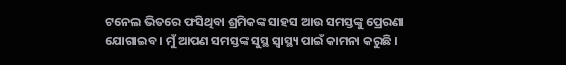ଟନେଲ ଭିତରେ ଫସିଥିବା ଶ୍ରମିକଙ୍କ ସାହସ ଆଉ ସମସ୍ତଙ୍କୁ ପ୍ରେରଣା ଯୋଗାଇବ । ମୁଁ ଆପଣ ସମସ୍ତଙ୍କ ସୁସ୍ଥ ସ୍ୱାସ୍ଥ୍ୟ ପାଇଁ କାମନା କରୁଛି ।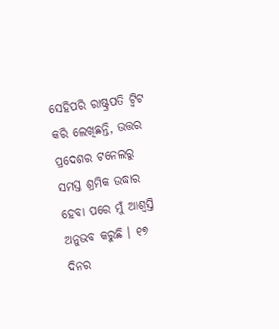ସେହିପରି ରାଷ୍ଟ୍ରପତି ଟ୍ୱିଟ କରି ଲେଖିଛନ୍ତି, ଉତ୍ତର ପ୍ରଦେଶର ଟନେଲରୁ ସମସ୍ତ ଶ୍ରମିକ ଉଦ୍ଧାର ହେବା ପରେ ମୁଁ ଆଶ୍ୱସ୍ତି ଅନୁଭବ କରୁଛି । ୧୭ ଦିନର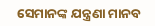ସେମାନଙ୍କ ଯନ୍ତ୍ରଣା ମାନବ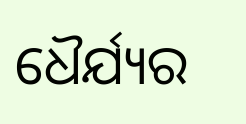ଧୈର୍ଯ୍ୟର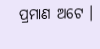ପ୍ରମାଣ ଅଟେ ।